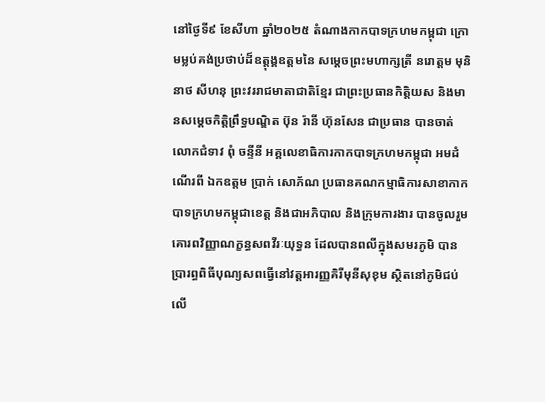នៅថ្ងៃទី៩ ខែសីហា ឆ្នាំ២០២៥ តំណាងកាកបាទក្រហមកម្ពុជា ក្រោមម្លប់គង់ប្រថាប់ដ៏ឧត្តុង្គឧត្តមនៃ សម្តេចព្រះមហាក្សត្រី នរោត្តម មុនិនាថ សីហនុ ព្រះវររាជមាតាជាតិខ្មែរ ជាព្រះប្រធានកិត្តិយស និងមានសម្តេចកិត្តិព្រឹទ្ធបណ្ឌិត ប៊ុន រ៉ានី ហ៊ុនសែន ជាប្រធាន បានចាត់លោកជំទាវ ពុំ ចន្ទីនី អគ្គលេខាធិការកាកបាទក្រហមកម្ពុជា អមដំណើរពី ឯកឧត្តម ប្រាក់ សោភ័ណ ប្រធានគណកម្មាធិការសាខាកាកបាទក្រហមកម្ពុជាខេត្ត និងជាអភិបាល និងក្រុមការងារ បានចូលរួមគោរពវិញ្ញាណក្ខន្ធសពវីរៈយុទ្ធន ដែលបានពលីក្នុងសមរភូមិ បានប្រារព្ធពិធីបុណ្យសពធ្វើនៅវត្តអារញ្ញគិរីមុនីសុខុម ស្ថិតនៅភូមិជប់លេី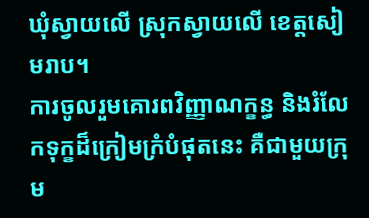ឃុំស្វាយលេី ស្រុកស្វាយលេី ខេត្តសៀមរាប។
ការចូលរួមគោរពវិញ្ញាណក្ខន្ធ និងរំលែកទុក្ខដ៏ក្រៀមក្រំបំផុតនេះ គឺជាមួយក្រុម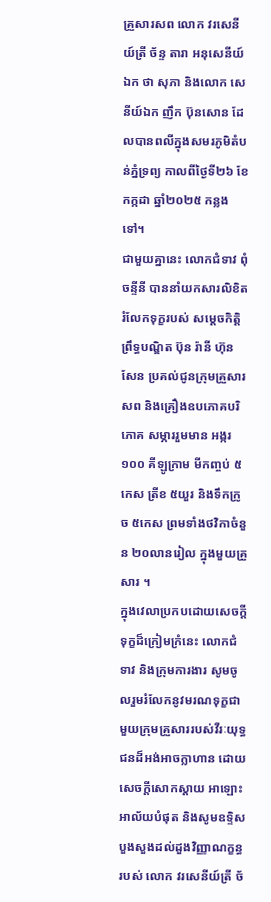គ្រួសារសព លោក វរសេនីយ៍ត្រី ច័ន្ទ តារា អនុសេនីយ៍ឯក ថា សុភា និងលោក សេនីយ៍ឯក ញឹក ប៊ុនសោន ដែលបានពលីក្នុងសមរភូមិតំបន់ភ្នំទ្រព្យ កាលពីថ្ងៃទី២៦ ខែកក្កដា ឆ្នាំ២០២៥ កន្លងទៅ។
ជាមួយគ្នានេះ លោកជំទាវ ពុំ ចន្ទីនី បាននាំយកសារលិខិតរំលែកទុក្ខរបស់ សម្តេចកិត្តិព្រឹទ្ធបណ្ឌិត ប៊ុន រ៉ានី ហ៊ុនសែន ប្រគល់ជូនក្រុមគ្រួសារសព និងគ្រឿងឧបភោគបរិភោគ សម្ភាររួមមាន អង្ករ ១០០ គីឡូក្រាម មីកញ្ចប់ ៥កេស ត្រីខ ៥យួរ និងទឹកក្រូច ៥កេស ព្រមទាំងថវិកាចំនួន ២០លានរៀល ក្នុងមួយគ្រួសារ ។
ក្នុងវេលាប្រកបដោយសេចក្តីទុក្ខដ៏ក្រៀមក្រំនេះ លោកជំទាវ និងក្រុមការងារ សូមចូលរួមរំលែកនូវមរណទុក្ខជាមួយក្រុមគ្រួសាររបស់វីរៈយុទ្ធជនដ៏អង់អាចក្លាហាន ដោយសេចក្តីសោកស្តាយ អាឡោះ អាល័យបំផុត និងសូមឧទ្ទិសបួងសួងដល់ដួងវិញ្ញាណក្ខន្ធរបស់ លោក វរសេនីយ៍ត្រី ច័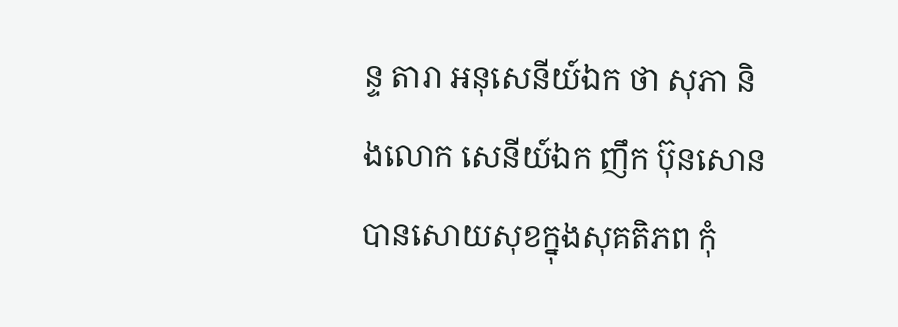ន្ទ តារា អនុសេនីយ៍ឯក ថា សុភា និងលោក សេនីយ៍ឯក ញឹក ប៊ុនសោន បានសោយសុខក្នុងសុគតិភព កុំ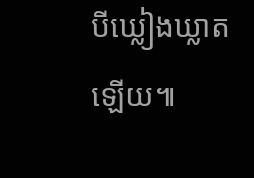បីឃ្លៀងឃ្លាតឡើយ៕